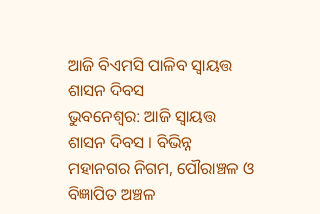ଆଜି ବିଏମସି ପାଳିବ ସ୍ୱାୟତ୍ତ ଶାସନ ଦିବସ
ଭୁବନେଶ୍ୱର: ଆଜି ସ୍ୱାୟତ୍ତ ଶାସନ ଦିବସ । ବିଭିନ୍ନ ମହାନଗର ନିଗମ, ପୌରାଞ୍ଚଳ ଓ ବିଜ୍ଞାପିତ ଅଞ୍ଚଳ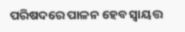ପରିଷଦରେ ପାଳନ ହେବ ସ୍ୱାୟତ୍ତ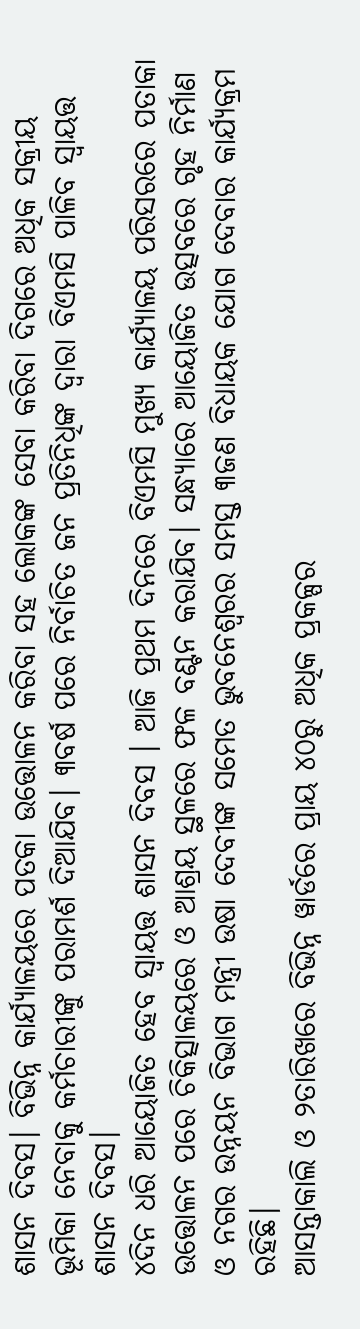ଶାସନ ଦିବସ। ବିଭିନ୍ନ କାର୍ଯ୍ୟାଳୟରେ ପତକା ଉତ୍ତୋଳନ କରିବା ସହ ଲୋକଙ୍କ ସେବା କରିବା ଦିଗରେ ଅଧିକ ସକ୍ରୀୟ ଭୂମିକା ନେବାକୁ କର୍ମଚାରୀଙ୍କୁ ପରାମର୍ଶ ଦିଆଯିବ। ୩ବର୍ଷ ପରେ ନିର୍ବାଚିତ ଜନ ପ୍ରତିନିଧିଙ୍କ ଦ୍ୱାରା ବିଏମସି ପାଳିବ ସ୍ୱାୟତ୍ତ ଶାସନ ଦିବସ।
୪ଦିନ ଧରି ଆୟୋଜିତ ହେବ ସ୍ୱାୟତ୍ତ ଶାସନ ଦିବସ । ଆଜି ପ୍ରଥମ ଦିନରେ ବିଏମସି ମୁଖ୍ୟ କାର୍ଯ୍ୟାଳୟ ପରିସରରେ ପତାକା ଉତ୍ତୋଳନ ପରେ ଚିକିତ୍ସାଳୟରେ ଓ ଆଶ୍ରୟ ସ୍ଥଳରେ ଫଳ ବଣ୍ଟନ କରାଯିବ। ସନ୍ଧ୍ୟାରେ ଆୟୋଜିତ ଉତ୍ସବରେ ଗୃହ ନିର୍ମାଣ ଓ ନଗର ଉନ୍ନୟନ ବିଭାଗ ମନ୍ତ୍ରୀ ଉଷା ଦେବୀଙ୍କ ସମେତ ଭୁବନେଶ୍ୱରର ସମସ୍ତ ୩ଜଣ ବିଧାୟକ ଯୋଗ ଦେବାର କାର୍ଯ୍ୟକ୍ରମ ରହିଛି।
ଆସନ୍ତାକାଲି ଓ ୨ତାରିଖରେ ବିଭିନ୍ନ ୱାର୍ଡରେ ପ୍ରାୟ ୪୦ରୁ ଅଧିକ ପ୍ରକଳ୍ପର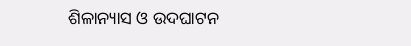ଶିଳାନ୍ୟାସ ଓ ଉଦଘାଟନ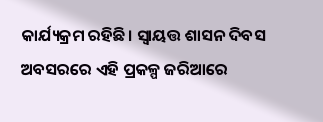କାର୍ଯ୍ୟକ୍ରମ ରହିଛି। ସ୍ୱାୟତ୍ତ ଶାସନ ଦିବସ ଅବସରରେ ଏହି ପ୍ରକଳ୍ପ ଜରିଆରେ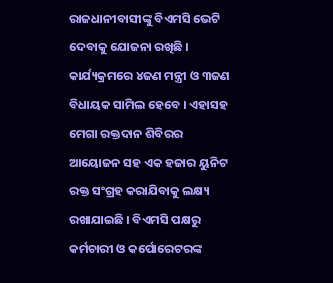ରାଜଧାନୀବାସୀଙ୍କୁ ବିଏମସି ଭେଟି ଦେବାକୁ ଯୋଜନା ରଖିଛି । କାର୍ଯ୍ୟକ୍ରମରେ ୪ଜଣ ମନ୍ତ୍ରୀ ଓ ୩ଜଣ ବିଧାୟକ ସାମିଲ ହେବେ । ଏହାସହ ମେଗା ରକ୍ତଦାନ ଶିବିରର ଆୟୋଜନ ସହ ଏକ ହଜାର ୟୁନିଟ ରକ୍ତ ସଂଗ୍ରହ କରାଯିବାକୁ ଲକ୍ଷ୍ୟ ରଖାଯାଇଛି । ବିଏମସି ପକ୍ଷରୁ କର୍ମଚାରୀ ଓ କର୍ପୋରେଟରଙ୍କ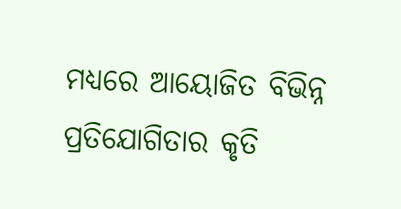ମଧ୍ୟରେ ଆୟୋଜିତ ବିଭିନ୍ନ ପ୍ରତିଯୋଗିତାର କୃତି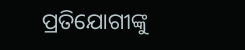ପ୍ରତିଯୋଗୀଙ୍କୁ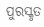ପୁରସ୍କୃତ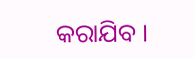କରାଯିବ ।